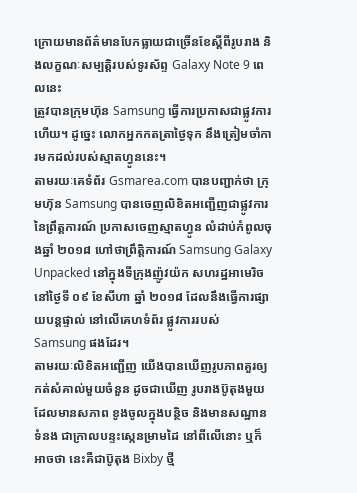ក្រោយមានព័ត៌មានបែកធ្លាយជាច្រើនខែស្ដីពីរូបរាង និងលក្ខណៈសម្បត្តិរបស់ទូរស័ព្ទ Galaxy Note 9 ពេលនេះ
ត្រូវបានក្រុមហ៊ុន Samsung ធ្វើការប្រកាសជាផ្លូវការហើយ។ ដូច្នេះ លោកអ្នកកតត្រាថ្ងៃទុក នឹងត្រៀមចាំការមកដល់របស់ស្មាតហ្វូននេះ។
តាមរយៈគេទំព័រ Gsmarea.com បានបញ្ជាក់ថា ក្រុមហ៊ុន Samsung បានចេញលិខិតអញ្ជើញជាផ្លូវការនៃព្រឹត្តការណ៍ ប្រកាសចេញស្មាតហ្វូន លំដាប់កំពូលចុងឆ្នាំ ២០១៨ ហៅថាព្រឹត្តិការណ៍ Samsung Galaxy Unpacked នៅក្នុងទីក្រុងញ៉ូវយ៉ក សហរដ្ឋអាមេរិច នៅថ្ងៃទី ០៩ ខែសីហា ឆ្នាំ ២០១៨ ដែលនឹងធ្វើការផ្សាយបន្ដផ្ទាល់ នៅលើគេហទំព័រ ផ្លូវការរបស់ Samsung ផងដែរ។
តាមរយៈលិខិតអញ្ជើញ យើងបានឃើញរូបភាពគួរឲ្យកត់សំគាល់មួយចំនួន ដូចជាឃើញ រូបរាងប៊ូតុងមួយ ដែលមានសភាព ខូងចូលក្នុងបន្ថិច និងមានសណ្ឋានទំនង ជាក្រាលបន្ទះស្កេនម្រាមដៃ នៅពីលើនោះ ឬក៏អាចថា នេះគឺជាប៊ូតុង Bixby ថ្មី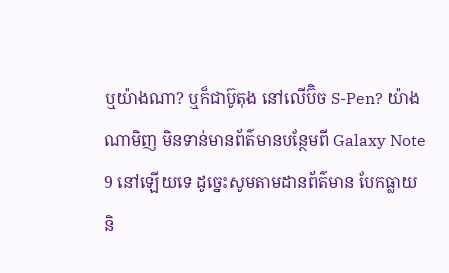ឬយ៉ាងណា? ឬក៏ជាប៊ូតុង នៅលើប៊ិច S-Pen? យ៉ាងណាមិញ មិនទាន់មានព័ត៌មានបន្ថែមពី Galaxy Note 9 នៅឡើយទេ ដូច្នេះសូមតាមដានព័ត៌មាន បែកធ្លាយ និ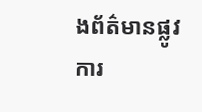ងព័ត៌មានផ្លូវការ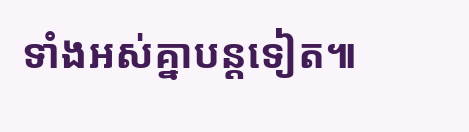ទាំងអស់គ្នាបន្ដទៀត៕